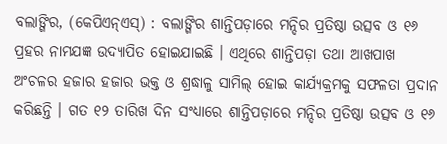ବଲାଙ୍ଗିର, (କେପିଏନ୍ଏସ୍) : ବଲାଙ୍ଗିର ଶାନ୍ତିପଡ଼ାରେ ମନ୍ଦିର ପ୍ରତିଷ୍ଠା ଉତ୍ସବ ଓ ୧୬ ପ୍ରହର ନାମଯଜ୍ଞ ଉଦ୍ଯାପିତ ହୋଇଯାଇଛି । ଏଥିରେ ଶାନ୍ତିପଡ଼ା ତଥା ଆଖପାଖ ଅଂଚଳର ହଜାର ହଜାର ଭକ୍ତ ଓ ଶ୍ରଦ୍ଧାଳୁ ସାମିଲ୍ ହୋଇ କାର୍ଯ୍ୟକ୍ରମକୁ ସଫଳତା ପ୍ରଦାନ କରିଛନ୍ତି । ଗତ ୧୨ ତାରିଖ ଦିନ ସଂଧ୍ୟାରେ ଶାନ୍ତିପଡ଼ାରେ ମନ୍ଦିର ପ୍ରତିଷ୍ଠା ଉତ୍ସବ ଓ ୧୬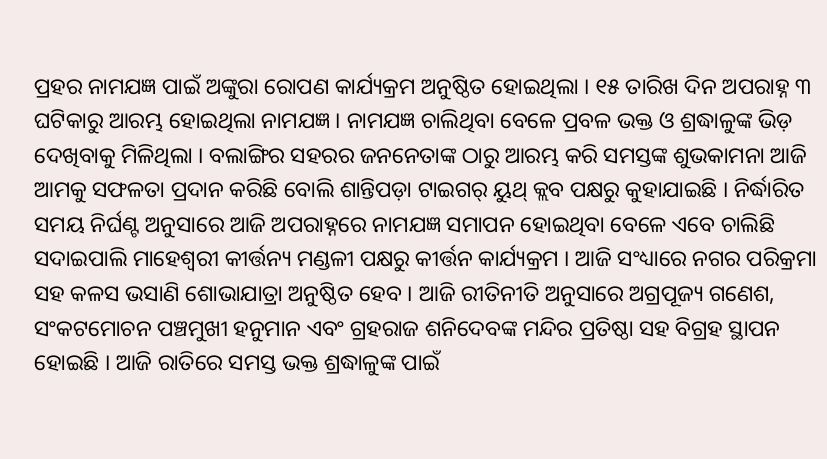ପ୍ରହର ନାମଯଜ୍ଞ ପାଇଁ ଅଙ୍କୁରା ରୋପଣ କାର୍ଯ୍ୟକ୍ରମ ଅନୁଷ୍ଠିତ ହୋଇଥିଲା । ୧୫ ତାରିଖ ଦିନ ଅପରାହ୍ନ ୩ ଘଟିକାରୁ ଆରମ୍ଭ ହୋଇଥିଲା ନାମଯଜ୍ଞ । ନାମଯଜ୍ଞ ଚାଲିଥିବା ବେଳେ ପ୍ରବଳ ଭକ୍ତ ଓ ଶ୍ରଦ୍ଧାଳୁଙ୍କ ଭିଡ଼ ଦେଖିବାକୁ ମିଳିଥିଲା । ବଲାଙ୍ଗିର ସହରର ଜନନେତାଙ୍କ ଠାରୁ ଆରମ୍ଭ କରି ସମସ୍ତଙ୍କ ଶୁଭକାମନା ଆଜି ଆମକୁ ସଫଳତା ପ୍ରଦାନ କରିଛି ବୋଲି ଶାନ୍ତିପଡ଼ା ଟାଇଗର୍ ୟୁଥ୍ କ୍ଲବ ପକ୍ଷରୁ କୁହାଯାଇଛି । ନିର୍ଦ୍ଧାରିତ ସମୟ ନିର୍ଘଣ୍ଟ ଅନୁସାରେ ଆଜି ଅପରାହ୍ନରେ ନାମଯଜ୍ଞ ସମାପନ ହୋଇଥିବା ବେଳେ ଏବେ ଚାଲିଛି ସଦାଇପାଲି ମାହେଶ୍ୱରୀ କୀର୍ତ୍ତନ୍ୟ ମଣ୍ଡଳୀ ପକ୍ଷରୁ କୀର୍ତ୍ତନ କାର୍ଯ୍ୟକ୍ରମ । ଆଜି ସଂଧ୍ୟାରେ ନଗର ପରିକ୍ରମା ସହ କଳସ ଭସାଣି ଶୋଭାଯାତ୍ରା ଅନୁଷ୍ଠିତ ହେବ । ଆଜି ରୀତିନୀତି ଅନୁସାରେ ଅଗ୍ରପୂଜ୍ୟ ଗଣେଶ, ସଂକଟମୋଚନ ପଞ୍ଚମୁଖୀ ହନୁମାନ ଏବଂ ଗ୍ରହରାଜ ଶନିଦେବଙ୍କ ମନ୍ଦିର ପ୍ରତିଷ୍ଠା ସହ ବିଗ୍ରହ ସ୍ଥାପନ ହୋଇଛି । ଆଜି ରାତିରେ ସମସ୍ତ ଭକ୍ତ ଶ୍ରଦ୍ଧାଳୁଙ୍କ ପାଇଁ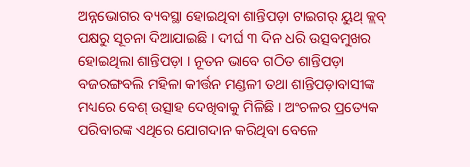ଅନ୍ନଭୋଗର ବ୍ୟବସ୍ଥା ହୋଇଥିବା ଶାନ୍ତିପଡ଼ା ଟାଇଗର୍ ୟୁଥ୍ କ୍ଲବ୍ ପକ୍ଷରୁ ସୂଚନା ଦିଆଯାଇଛି । ଦୀର୍ଘ ୩ ଦିନ ଧରି ଉତ୍ସବମୁଖର ହୋଇଥିଲା ଶାନ୍ତିପଡ଼ା । ନୂତନ ଭାବେ ଗଠିତ ଶାନ୍ତିପଡ଼ା ବଜରଙ୍ଗବଲି ମହିଳା କୀର୍ତ୍ତନ ମଣ୍ଡଳୀ ତଥା ଶାନ୍ତିପଡ଼ାବାସୀଙ୍କ ମଧ୍ୟରେ ବେଶ୍ ଉତ୍ସାହ ଦେଖିବାକୁ ମିଳିଛି । ଅଂଚଳର ପ୍ରତ୍ୟେକ ପରିବାରଙ୍କ ଏଥିରେ ଯୋଗଦାନ କରିଥିବା ବେଳେ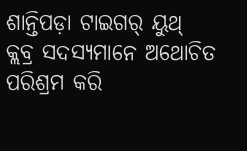ଶାନ୍ତିପଡ଼ା ଟାଇଗର୍ ୟୁଥ୍ କ୍ଲବ୍ର ସଦସ୍ୟମାନେ ଅଥୋଚିତ ପରିଶ୍ରମ କରି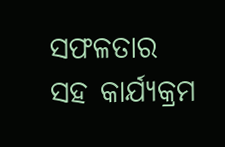ସଫଳତାର ସହ କାର୍ଯ୍ୟକ୍ରମ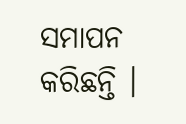ସମାପନ କରିଛନ୍ତି ।